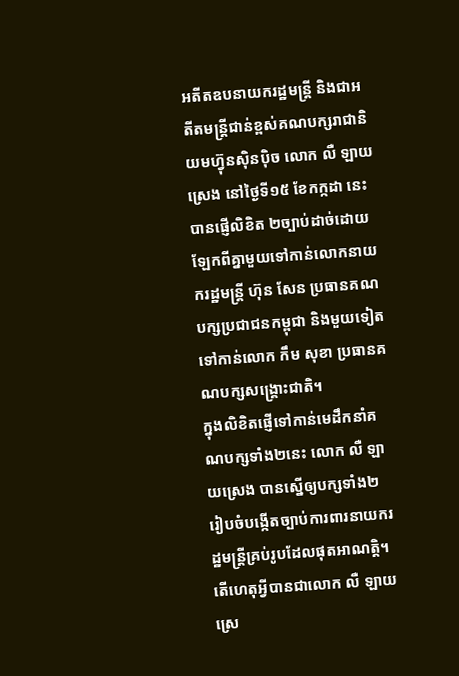អតីតឧបនាយករដ្ឋមន្ត្រី និងជាអតីតមន្ត្រីជាន់ខ្ពស់គណបក្សរាជានិយមហ្វ៊ុនស៊ិនប៉ិច លោក លឺ ឡាយស្រេង នៅថ្ងៃទី១៥ ខែកក្កដា នេះ បានផ្ញើលិខិត ២ច្បាប់ដាច់ដោយឡែកពីគ្នាមួយទៅកាន់លោកនាយករដ្ឋមន្ត្រី ហ៊ុន សែន ប្រធានគណបក្សប្រជាជនកម្ពុជា និងមួយទៀតទៅកាន់លោក កឹម សុខា ប្រធានគណបក្សសង្គ្រោះជាតិ។
ក្នុងលិខិតផ្ញើទៅកាន់មេដឹកនាំគណបក្សទាំង២នេះ លោក លឺ ឡាយស្រេង បានស្នើឲ្យបក្សទាំង២ រៀបចំបង្កើតច្បាប់ការពារនាយករដ្ឋមន្ត្រីគ្រប់រូបដែលផុតអាណត្តិ។
តើហេតុអ្វីបានជាលោក លឺ ឡាយស្រេ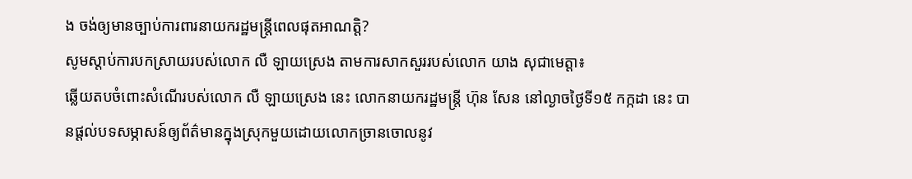ង ចង់ឲ្យមានច្បាប់ការពារនាយករដ្ឋមន្ត្រីពេលផុតអាណត្តិ?
សូមស្ដាប់ការបកស្រាយរបស់លោក លឺ ឡាយស្រេង តាមការសាកសួររបស់លោក យាង សុជាមេត្តា៖
ឆ្លើយតបចំពោះសំណើរបស់លោក លឺ ឡាយស្រេង នេះ លោកនាយករដ្ឋមន្ត្រី ហ៊ុន សែន នៅល្ងាចថ្ងៃទី១៥ កក្កដា នេះ បានផ្ដល់បទសម្ភាសន៍ឲ្យព័ត៌មានក្នុងស្រុកមួយដោយលោកច្រានចោលនូវ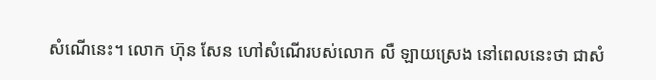សំណើនេះ។ លោក ហ៊ុន សែន ហៅសំណើរបស់លោក លឺ ឡាយស្រេង នៅពេលនេះថា ជាសំ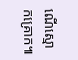ណើស្មោកគ្រោក៕